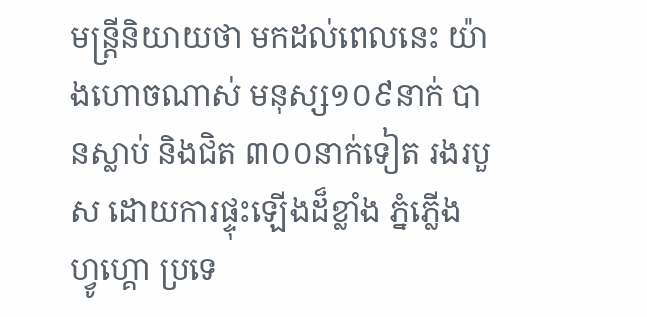មន្ត្រីនិយាយថា មកដល់ពេលនេះ យ៉ាងហោចណាស់ មនុស្ស១០៩នាក់ បានស្លាប់ និងជិត ៣០០នាក់ទៀត រងរបួស ដោយការផ្ទុះឡើងដ៏ខ្លាំង ភ្នំភ្លើង ហ្វូហ្គោ ប្រទេ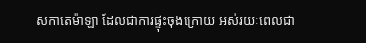សកាតេម៉ាឡា ដែលជាការផ្ទុះចុងក្រោយ អស់រយៈពេលជា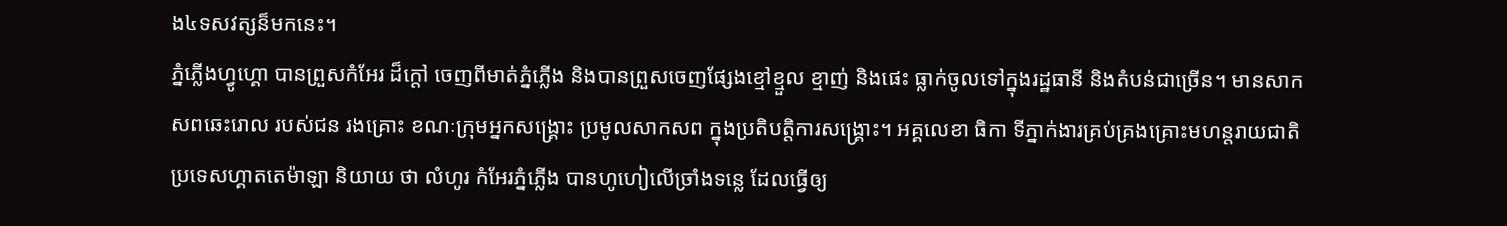ង៤ទសវត្សន៏មកនេះ។
ភ្នំភ្លើងហ្វូហ្គោ បានព្រួសកំអែរ ដ៏ក្តៅ ចេញពីមាត់ភ្នំភ្លើង និងបានព្រួសចេញផ្សែងខ្មៅខ្មួល ខ្មាញ់ និងផេះ ធ្លាក់ចូលទៅក្នុងរដ្ឋធានី និងតំបន់ជាច្រើន។ មានសាកសពឆេះរោល របស់ជន រងគ្រោះ ខណៈក្រុមអ្នកសង្គ្រោះ ប្រមូលសាកសព ក្នុងប្រតិបត្តិការសង្គ្រោះ។ អគ្គលេខា ធិកា ទីភ្នាក់ងារគ្រប់គ្រងគ្រោះមហន្តរាយជាតិ ប្រទេសហ្គាតតេម៉ាឡា និយាយ ថា លំហូរ កំអែរភ្នំភ្លើង បានហូហៀលើច្រាំងទន្លេ ដែលធ្វើឲ្យ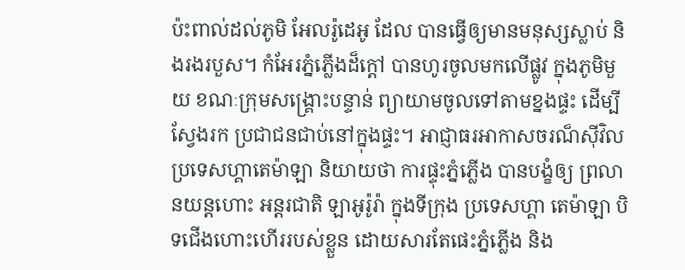ប៉ះពាល់ដល់ភូមិ អែលរ៉ូដេអូ ដែល បានធ្វើឲ្យមានមនុស្សស្លាប់ និងរងរបួស។ កំអែរភ្នំភ្លើងដ៏ក្តៅ បានហូរចូលមកលើផ្លូវ ក្នុងភូមិមួយ ខណៈក្រុមសង្គ្រោះបន្ទាន់ ព្យាយាមចូលទៅតាមខ្នងផ្ទះ ដើម្បីស្វែងរក ប្រជាជនជាប់នៅក្នុងផ្ទះ។ អាជ្ញាធរអាកាសចរណ៏ស៊ីវិល ប្រទេសហ្គាតេម៉ាឡា និយាយថា ការផ្ទុះភ្នំភ្លើង បានបង្ខំឲ្យ ព្រលានយន្តហោះ អន្តរជាតិ ឡាអូរ៉ូរ៉ា ក្នុងទីក្រុង ប្រទេសហ្គា តេម៉ាឡា បិទជើងហោះហើររបស់ខ្លួន ដោយសារតែផេះភ្នំភ្លើង និង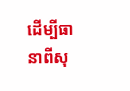ដើម្បីធានាពីសុ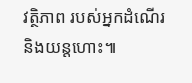វត្ថិភាព របស់អ្នកដំណើរ និងយន្តហោះ៕